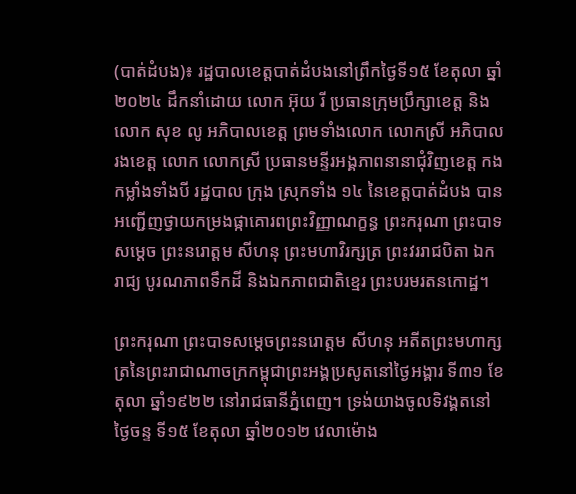(បាត់ដំបង)៖ រដ្ឋបាលខេត្តបាត់ដំបងនៅព្រឹកថ្ងៃទី១៥ ខែតុលា ឆ្នាំ២០២៤ ដឹកនាំដោយ លោក អ៊ុយ រី ប្រធានក្រុមប្រឹក្សាខេត្ត និងលោក សុខ លូ អភិបាលខេត្ត ព្រមទាំងលោក លោកស្រី អភិបាលរងខេត្ត លោក លោកស្រី ប្រធានមន្ទីរអង្គភាពនានាជុំវិញខេត្ត កងកម្លាំងទាំងបី រដ្ឋបាល ក្រុង ស្រុកទាំង ១៤ នៃខេត្តបាត់ដំបង បានអញ្ជើញថ្វាយកម្រងផ្កាគោរពព្រះវិញ្ញាណក្ខន្ធ ព្រះករុណា ព្រះបាទ សម្តេច ព្រះនរោត្តម សីហនុ ព្រះមហាវិរក្សត្រ ព្រះវររាជបិតា ឯករាជ្យ បូរណភាពទឹកដី និងឯកភាពជាតិខ្មេរ ព្រះបរមរតនកោដ្ឋ។

ព្រះករុណា ព្រះបាទសម្ដេចព្រះនរោត្ដម សីហនុ អតីតព្រះមហាក្សត្រនៃព្រះរាជាណាចក្រកម្ពុជាព្រះអង្គប្រសូតនៅថ្ងៃអង្គារ ទី៣១ ខែតុលា ឆ្នាំ១៩២២ នៅរាជធានីភ្នំពេញ។ ទ្រង់យាងចូលទិវង្គតនៅថ្ងៃចន្ទ ទី១៥ ខែតុលា ឆ្នាំ២០១២ វេលាម៉ោង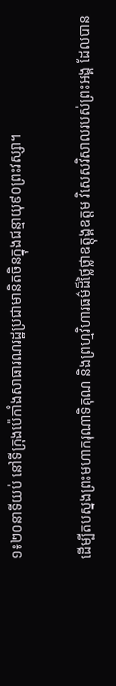១៖២០នាទីយប់ នៅទីក្រុងប៉េកាំងសាធារណរដ្ឋប្រជាមានិតចិនក្នុងជន្មាយុ៩០ព្រះវស្សា។

ដើម្បីតបស្នងព្រះមហាករុណាទិគុណ និងព្រហ្មវិហារធម៌ដ៏ថ្លៃថ្លាឧត្តុង្គឧត្តម វិសេសវិសាលរបស់ព្រះអង្គ ដែលបាន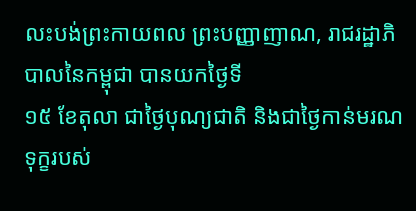លះបង់ព្រះកាយពល ព្រះបញ្ញាញាណ, រាជរដ្ឋាភិបាលនៃកម្ពុជា បានយកថ្ងៃទី
១៥ ខែតុលា ជាថ្ងៃបុណ្យជាតិ និងជាថ្ងៃកាន់មរណទុក្ខរបស់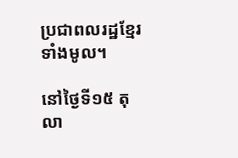ប្រជាពលរដ្ឋខ្មែរទាំងមូល។

នៅថ្ងៃទី១៥ តុលា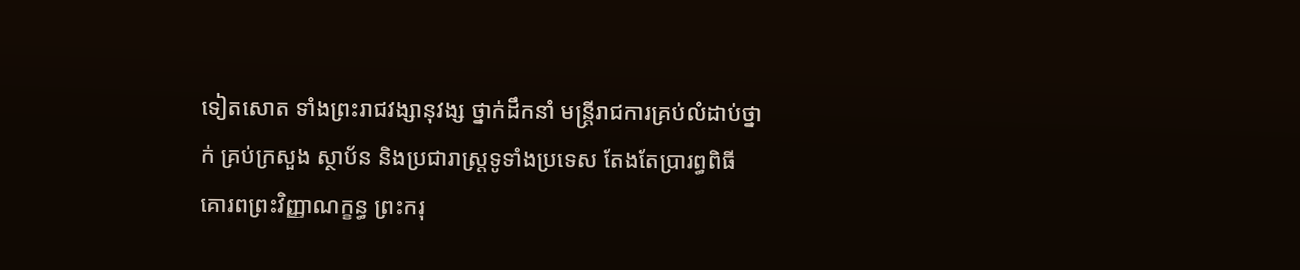ទៀតសោត ទាំងព្រះរាជវង្សានុវង្ស ថ្នាក់ដឹកនាំ មន្រ្តីរាជការគ្រប់លំដាប់ថ្នាក់ គ្រប់ក្រសួង ស្ថាប័ន និងប្រជារាស្រ្តទូទាំងប្រទេស តែងតែប្រារព្ធពិធីគោរពព្រះវិញ្ញាណក្ខន្ធ ព្រះករុ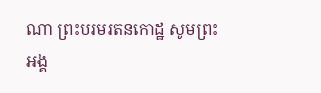ណា ព្រះបរមរតនកោដ្ឋ សូមព្រះ
អង្គ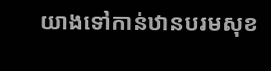យាងទៅកាន់ឋានបរមសុខ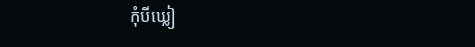កុំបីឃ្លៀ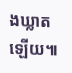ងឃ្លាតឡើយ៕